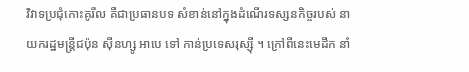វិវាទប្រជុំកោះគូរីល គឺជាប្រធានបទ សំខាន់នៅក្នុងដំណើរទស្សនកិច្ចរបស់ នាយករដ្ឋមន្ត្រីជប៉ុន ស៊ីនហ្សូ អាបេ ទៅ កាន់ប្រទេសរុស្ស៊ី ។ ក្រៅពីនេះមេដឹក នាំ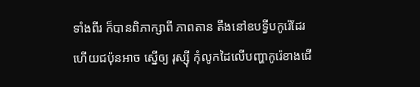ទាំងពីរ ក៏បានពិភាក្សាពី ភាពតាន តឹងនៅឧបទ្វីបកូរ៉េដែរ ហើយជប៉ុនអាច ស្នើឲ្យ រុស្ស៊ី កុំលូកដៃលើបញ្ហាកូរ៉េខាងជើ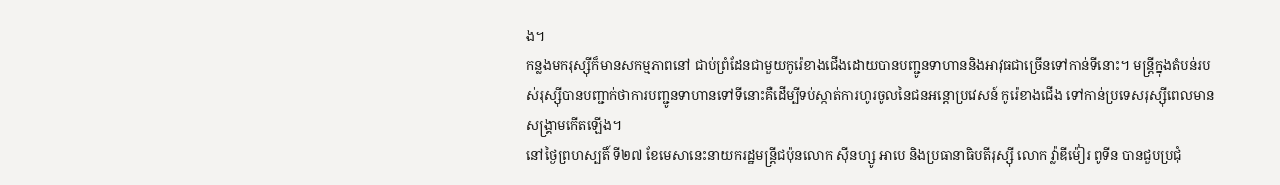ង។
កន្លងមករុស្ស៊ីក៏មានសកម្មភាពនៅ ជាប់ព្រំដែនជាមួយកូរ៉េខាងជើងដោយបានបញ្ជូនទាហាននិងអាវុធជាច្រើនទៅកាន់ទីនោះ។ មន្ត្រីក្នុងតំបន់របស់រុស្ស៊ីបានបញ្ជាក់ថាការបញ្ជូនទាហានទៅទីនោះគឺដើម្បីទប់ស្កាត់ការហូរចូលនៃជនអន្តោប្រវេសន៍ កូរ៉េខាងជើង ទៅកាន់ប្រទេសរុស្ស៊ីពេលមានសង្គ្រាមកើតឡើង។
នៅថ្ងៃព្រហស្បតិ៍ ទី២៧ ខែមេសានេះនាយករដ្ឋមន្រ្តីជប៉ុនលោក ស៊ីនហ្សូ អាបេ និងប្រធានាធិបតីរុស្ស៊ី លោក វ្ល៉ាឌីម៉ៀរ ពូទីន បានជួបប្រជុំ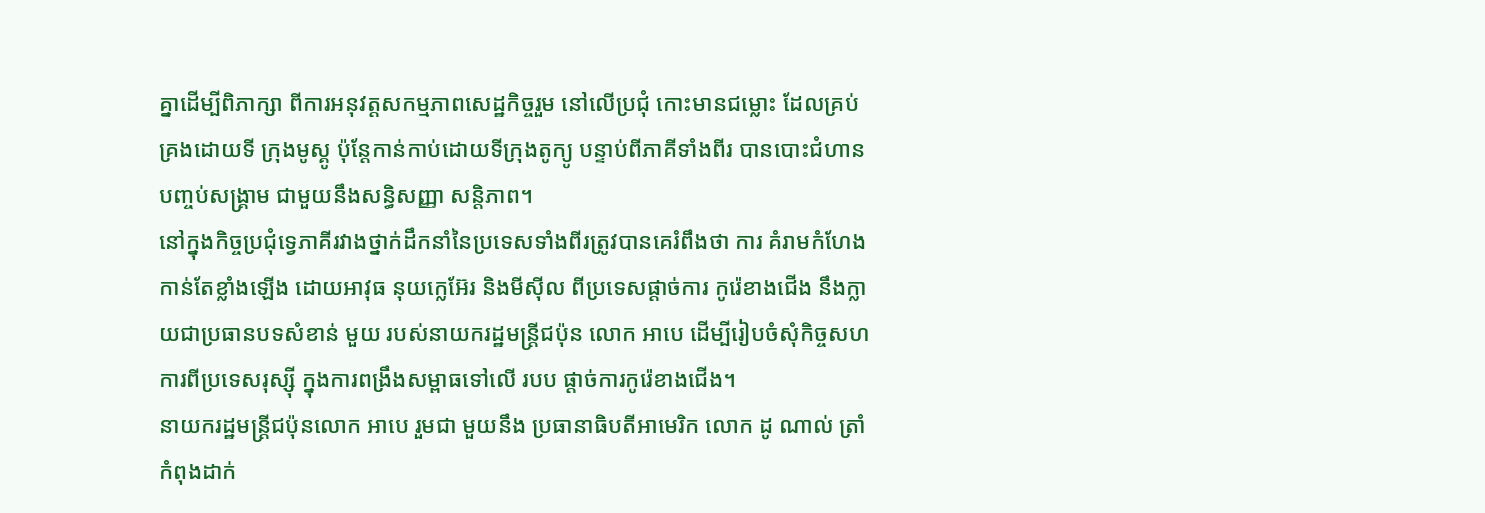គ្នាដើម្បីពិភាក្សា ពីការអនុវត្តសកម្មភាពសេដ្ឋកិច្ចរួម នៅលើប្រជុំ កោះមានជម្លោះ ដែលគ្រប់គ្រងដោយទី ក្រុងមូស្គូ ប៉ុន្ដែកាន់កាប់ដោយទីក្រុងតូក្យូ បន្ទាប់ពីភាគីទាំងពីរ បានបោះជំហាន បញ្ចប់សង្គ្រាម ជាមួយនឹងសន្ធិសញ្ញា សន្តិភាព។
នៅក្នុងកិច្ចប្រជុំទ្វេភាគីរវាងថ្នាក់ដឹកនាំនៃប្រទេសទាំងពីរត្រូវបានគេរំពឹងថា ការ គំរាមកំហែងកាន់តែខ្លាំងឡើង ដោយអាវុធ នុយក្លេអ៊ែរ និងមីស៊ីល ពីប្រទេសផ្ដាច់ការ កូរ៉េខាងជើង នឹងក្លាយជាប្រធានបទសំខាន់ មួយ របស់នាយករដ្ឋមន្រ្តីជប៉ុន លោក អាបេ ដើម្បីរៀបចំសុំកិច្ចសហការពីប្រទេសរុស្ស៊ី ក្នុងការពង្រឹងសម្ពាធទៅលើ របប ផ្ដាច់ការកូរ៉េខាងជើង។
នាយករដ្ឋមន្រ្តីជប៉ុនលោក អាបេ រួមជា មួយនឹង ប្រធានាធិបតីអាមេរិក លោក ដូ ណាល់ ត្រាំ កំពុងដាក់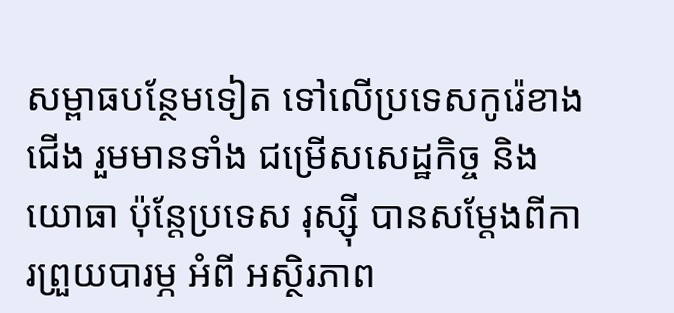សម្ពាធបន្ថែមទៀត ទៅលើប្រទេសកូរ៉េខាងជើង រួមមានទាំង ជម្រើសសេដ្ឋកិច្ច និងយោធា ប៉ុន្តែប្រទេស រុស្ស៊ី បានសម្ដែងពីការព្រួយបារម្ភ អំពី អស្ថិរភាព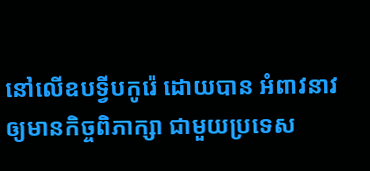នៅលើឧបទ្វីបកូរ៉េ ដោយបាន អំពាវនាវឲ្យមានកិច្ចពិភាក្សា ជាមួយប្រទេស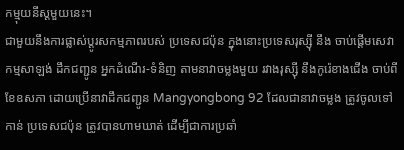កម្មុយនីស្ដមួយនេះ។
ជាមួយនឹងការផ្លាស់ប្ដូរសកម្មភាពរបស់ ប្រទេសជប៉ុន ក្នុងនោះប្រទេសរុស្ស៊ី នឹង ចាប់ផ្តើមសេវាកម្មសាឡង់ ដឹកជញ្ជូន អ្នកដំណើរ-ទំនិញ តាមនាវាចម្លងមួយ រវាងរុស្ស៊ី នឹងកូរ៉េខាងជើង ចាប់ពីខែឧសភា ដោយប្រើនាវាដឹកជញ្ជូន Mangyongbong 92 ដែលជានាវាចម្លង ត្រូវចូលទៅកាន់ ប្រទេសជប៉ុន ត្រូវបានហាមឃាត់ ដើម្បីជាការប្រឆាំ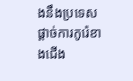ងនឹងប្រទេសផ្ដាច់ការកូរ៉េខាងជើង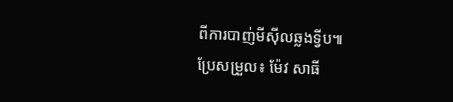ពីការបាញ់មីស៊ីលឆ្លងទ្វីប៕
ប្រែសម្រួល៖ ម៉ែវ សាធី